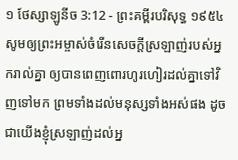១ ថែស្សាឡូនីច 3:12 - ព្រះគម្ពីរបរិសុទ្ធ ១៩៥៤ សូមឲ្យព្រះអម្ចាស់ចំរើនសេចក្ដីស្រឡាញ់របស់អ្នករាល់គ្នា ឲ្យបានពេញពោរហូរហៀរដល់គ្នាទៅវិញទៅមក ព្រមទាំងដល់មនុស្សទាំងអស់ផង ដូចជាយើងខ្ញុំស្រឡាញ់ដល់អ្ន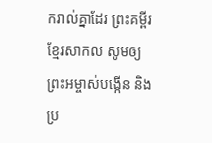ករាល់គ្នាដែរ ព្រះគម្ពីរខ្មែរសាកល សូមឲ្យព្រះអម្ចាស់បង្កើន និងប្រ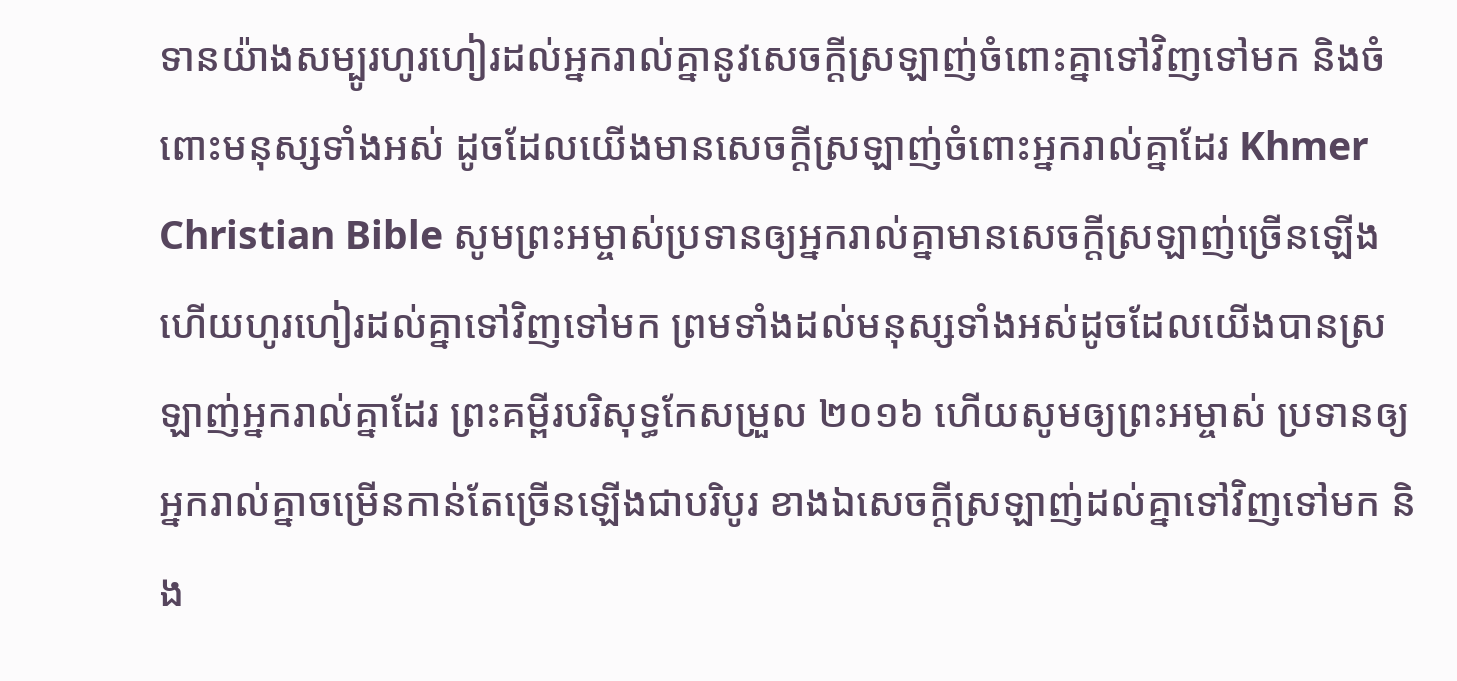ទានយ៉ាងសម្បូរហូរហៀរដល់អ្នករាល់គ្នានូវសេចក្ដីស្រឡាញ់ចំពោះគ្នាទៅវិញទៅមក និងចំពោះមនុស្សទាំងអស់ ដូចដែលយើងមានសេចក្ដីស្រឡាញ់ចំពោះអ្នករាល់គ្នាដែរ Khmer Christian Bible សូមព្រះអម្ចាស់ប្រទានឲ្យអ្នករាល់គ្នាមានសេចក្ដីស្រឡាញ់ច្រើនឡើង ហើយហូរហៀរដល់គ្នាទៅវិញទៅមក ព្រមទាំងដល់មនុស្សទាំងអស់ដូចដែលយើងបានស្រឡាញ់អ្នករាល់គ្នាដែរ ព្រះគម្ពីរបរិសុទ្ធកែសម្រួល ២០១៦ ហើយសូមឲ្យព្រះអម្ចាស់ ប្រទានឲ្យអ្នករាល់គ្នាចម្រើនកាន់តែច្រើនឡើងជាបរិបូរ ខាងឯសេចក្ដីស្រឡាញ់ដល់គ្នាទៅវិញទៅមក និង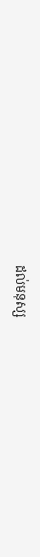ដល់មនុស្ស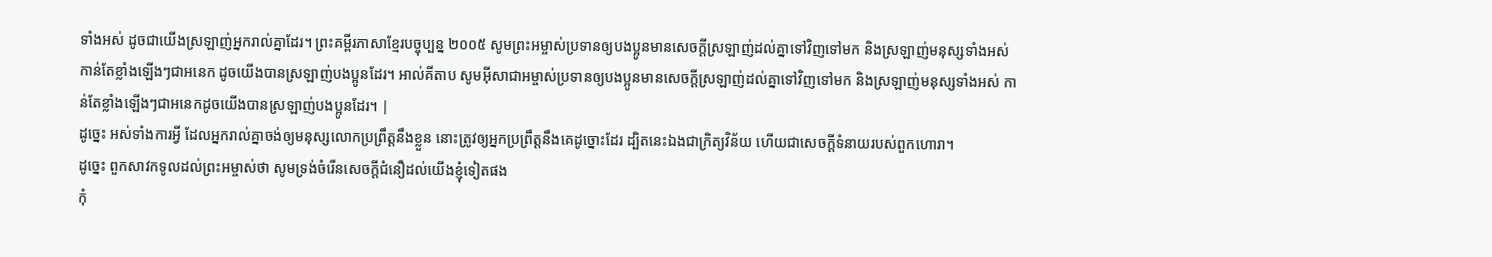ទាំងអស់ ដូចជាយើងស្រឡាញ់អ្នករាល់គ្នាដែរ។ ព្រះគម្ពីរភាសាខ្មែរបច្ចុប្បន្ន ២០០៥ សូមព្រះអម្ចាស់ប្រទានឲ្យបងប្អូនមានសេចក្ដីស្រឡាញ់ដល់គ្នាទៅវិញទៅមក និងស្រឡាញ់មនុស្សទាំងអស់ កាន់តែខ្លាំងឡើងៗជាអនេក ដូចយើងបានស្រឡាញ់បងប្អូនដែរ។ អាល់គីតាប សូមអ៊ីសាជាអម្ចាស់ប្រទានឲ្យបងប្អូនមានសេចក្ដីស្រឡាញ់ដល់គ្នាទៅវិញទៅមក និងស្រឡាញ់មនុស្សទាំងអស់ កាន់តែខ្លាំងឡើងៗជាអនេកដូចយើងបានស្រឡាញ់បងប្អូនដែរ។ |
ដូច្នេះ អស់ទាំងការអ្វី ដែលអ្នករាល់គ្នាចង់ឲ្យមនុស្សលោកប្រព្រឹត្តនឹងខ្លួន នោះត្រូវឲ្យអ្នកប្រព្រឹត្តនឹងគេដូច្នោះដែរ ដ្បិតនេះឯងជាក្រិត្យវិន័យ ហើយជាសេចក្ដីទំនាយរបស់ពួកហោរា។
ដូច្នេះ ពួកសាវកទូលដល់ព្រះអម្ចាស់ថា សូមទ្រង់ចំរើនសេចក្ដីជំនឿដល់យើងខ្ញុំទៀតផង
កុំ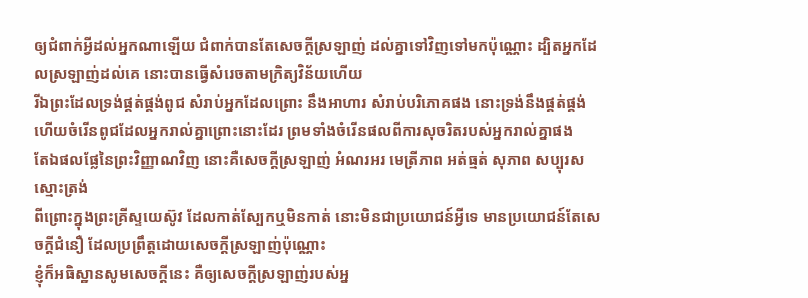ឲ្យជំពាក់អ្វីដល់អ្នកណាឡើយ ជំពាក់បានតែសេចក្ដីស្រឡាញ់ ដល់គ្នាទៅវិញទៅមកប៉ុណ្ណោះ ដ្បិតអ្នកដែលស្រឡាញ់ដល់គេ នោះបានធ្វើសំរេចតាមក្រិត្យវិន័យហើយ
រីឯព្រះដែលទ្រង់ផ្គត់ផ្គង់ពូជ សំរាប់អ្នកដែលព្រោះ នឹងអាហារ សំរាប់បរិភោគផង នោះទ្រង់នឹងផ្គត់ផ្គង់ ហើយចំរើនពូជដែលអ្នករាល់គ្នាព្រោះនោះដែរ ព្រមទាំងចំរើនផលពីការសុចរិតរបស់អ្នករាល់គ្នាផង
តែឯផលផ្លែនៃព្រះវិញ្ញាណវិញ នោះគឺសេចក្ដីស្រឡាញ់ អំណរអរ មេត្រីភាព អត់ធ្មត់ សុភាព សប្បុរស ស្មោះត្រង់
ពីព្រោះក្នុងព្រះគ្រីស្ទយេស៊ូវ ដែលកាត់ស្បែកឬមិនកាត់ នោះមិនជាប្រយោជន៍អ្វីទេ មានប្រយោជន៍តែសេចក្ដីជំនឿ ដែលប្រព្រឹត្តដោយសេចក្ដីស្រឡាញ់ប៉ុណ្ណោះ
ខ្ញុំក៏អធិស្ឋានសូមសេចក្ដីនេះ គឺឲ្យសេចក្ដីស្រឡាញ់របស់អ្ន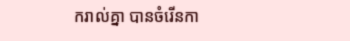ករាល់គ្នា បានចំរើនកា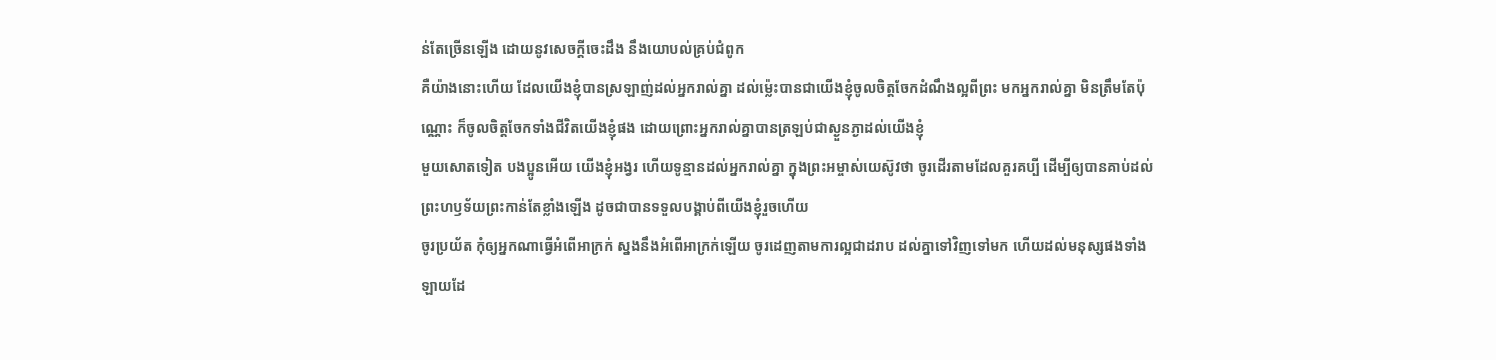ន់តែច្រើនឡើង ដោយនូវសេចក្ដីចេះដឹង នឹងយោបល់គ្រប់ជំពូក
គឺយ៉ាងនោះហើយ ដែលយើងខ្ញុំបានស្រឡាញ់ដល់អ្នករាល់គ្នា ដល់ម៉្លេះបានជាយើងខ្ញុំចូលចិត្តចែកដំណឹងល្អពីព្រះ មកអ្នករាល់គ្នា មិនត្រឹមតែប៉ុណ្ណោះ ក៏ចូលចិត្តចែកទាំងជីវិតយើងខ្ញុំផង ដោយព្រោះអ្នករាល់គ្នាបានត្រឡប់ជាស្ងួនភ្ងាដល់យើងខ្ញុំ
មួយសោតទៀត បងប្អូនអើយ យើងខ្ញុំអង្វរ ហើយទូន្មានដល់អ្នករាល់គ្នា ក្នុងព្រះអម្ចាស់យេស៊ូវថា ចូរដើរតាមដែលគួរគប្បី ដើម្បីឲ្យបានគាប់ដល់ព្រះហឫទ័យព្រះកាន់តែខ្លាំងឡើង ដូចជាបានទទួលបង្គាប់ពីយើងខ្ញុំរួចហើយ
ចូរប្រយ័ត កុំឲ្យអ្នកណាធ្វើអំពើអាក្រក់ ស្នងនឹងអំពើអាក្រក់ឡើយ ចូរដេញតាមការល្អជាដរាប ដល់គ្នាទៅវិញទៅមក ហើយដល់មនុស្សផងទាំងឡាយដែ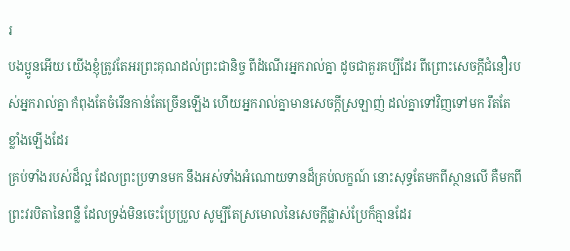រ
បងប្អូនអើយ យើងខ្ញុំត្រូវតែអរព្រះគុណដល់ព្រះជានិច្ច ពីដំណើរអ្នករាល់គ្នា ដូចជាគួរគប្បីដែរ ពីព្រោះសេចក្ដីជំនឿរបស់អ្នករាល់គ្នា កំពុងតែចំរើនកាន់តែច្រើនឡើង ហើយអ្នករាល់គ្នាមានសេចក្ដីស្រឡាញ់ ដល់គ្នាទៅវិញទៅមក រឹតតែខ្លាំងឡើងដែរ
គ្រប់ទាំងរបស់ដ៏ល្អ ដែលព្រះប្រទានមក នឹងអស់ទាំងអំណោយទានដ៏គ្រប់លក្ខណ៍ នោះសុទ្ធតែមកពីស្ថានលើ គឺមកពីព្រះវរបិតានៃពន្លឺ ដែលទ្រង់មិនចេះប្រែប្រួល សូម្បីតែស្រមោលនៃសេចក្ដីផ្លាស់ប្រែក៏គ្មានដែរ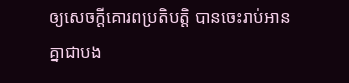ឲ្យសេចក្ដីគោរពប្រតិបត្តិ បានចេះរាប់អានគ្នាជាបង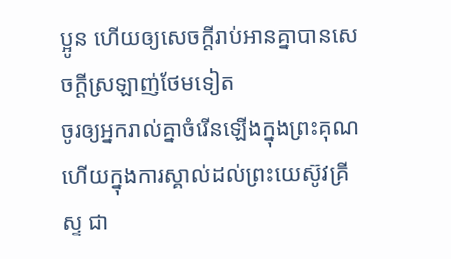ប្អូន ហើយឲ្យសេចក្ដីរាប់អានគ្នាបានសេចក្ដីស្រឡាញ់ថែមទៀត
ចូរឲ្យអ្នករាល់គ្នាចំរើនឡើងក្នុងព្រះគុណ ហើយក្នុងការស្គាល់ដល់ព្រះយេស៊ូវគ្រីស្ទ ជា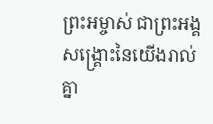ព្រះអម្ចាស់ ជាព្រះអង្គសង្គ្រោះនៃយើងរាល់គ្នា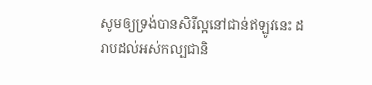សូមឲ្យទ្រង់បានសិរីល្អនៅជាន់ឥឡូវនេះ ដរាបដល់អស់កល្បជានិ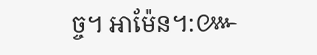ច្ច។ អាម៉ែន។:៚